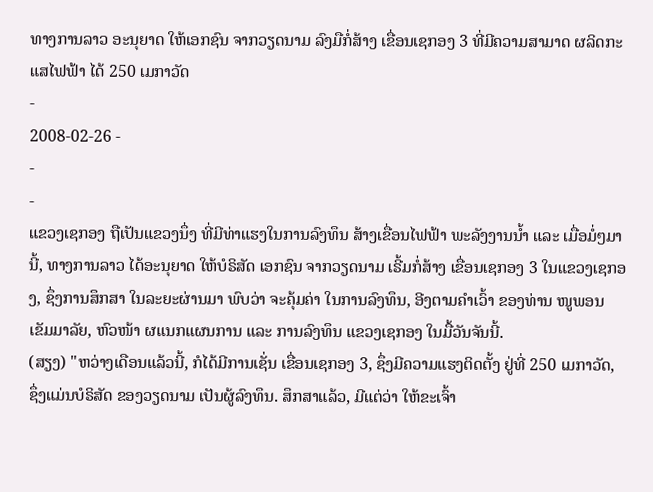ທາງການລາວ ອະນຸຍາດ ໃຫ້ເອກຊົນ ຈາກວຽດນາມ ລົງມືກໍ່ສ້າງ ເຂື່ອນເຊກອງ 3 ທີ່ມີຄວາມສາມາດ ຜລິດກະແສໄຟຟ້າ ໄດ້ 250 ເມກາວັດ
-
2008-02-26 -
-
-
ແຂວງເຊກອງ ຖືເປັນແຂວງນຶ່ງ ທີ່ມີທ່າແຮງໃນການລົງທຶນ ສ້າງເຂື່ອນໄຟຟ້າ ພະລັງງານນໍ້າ ແລະ ເມື່ອມໍ່ໆມານີ້, ທາງການລາວ ໄດ້ອະນຸຍາດ ໃຫ້ບໍຣິສັດ ເອກຊົນ ຈາກວຽດນາມ ເຣີ້ມກໍ່ສ້າງ ເຂື່ອນເຊກອງ 3 ໃນແຂວງເຊກອງ, ຊຶ່ງການສຶກສາ ໃນລະຍະຜ່ານມາ ພົບວ່າ ຈະຄຸ້ມຄ່າ ໃນການລົງທຶນ, ອີງຕາມຄໍາເວົ້າ ຂອງທ່ານ ໜູພອນ ເຂັມມາລັຍ, ຫົວໜ້າ ຜແນກແຜນການ ແລະ ການລົງທຶນ ແຂວງເຊກອງ ໃນມື້ວັນຈັນນີ້.
(ສຽງ) "ຫວ່າງເດືອນແລ້ວນີ້, ກໍໄດ້ມີການເຊັ່ນ ເຂື່ອນເຊກອງ 3, ຊຶ່ງມີຄວາມແຮງຕິດຕັ້ງ ຢູ່ທີ່ 250 ເມກາວັດ, ຊຶ່ງແມ່ນບໍຣິສັດ ຂອງວຽດນາມ ເປັນຜູ້ລົງທຶນ. ສຶກສາແລ້ວ, ມີແຕ່ວ່າ ໃຫ້ຂະເຈົ້າ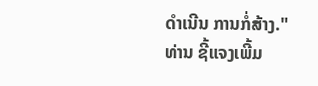ດໍາເນີນ ການກໍ່ສ້າງ."
ທ່ານ ຊີ້ແຈງເພີ້ມ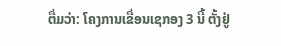ຕື່ມວ່າ: ໂຄງການເຂື່ອນເຊກອງ 3 ນີ້ ຕັ້ງຢູ່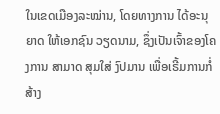ໃນເຂດເມືອງລະໝ່ານ, ໂດຍທາງການ ໄດ້ອະນຸຍາດ ໃຫ້ເອກຊົນ ວຽດນາມ, ຊຶ່ງເປັນເຈົ້າຂອງໂຄງການ ສາມາດ ສຸມໃສ່ ງົປມານ ເພື່ອເຣີ້ມການກໍ່ສ້າງ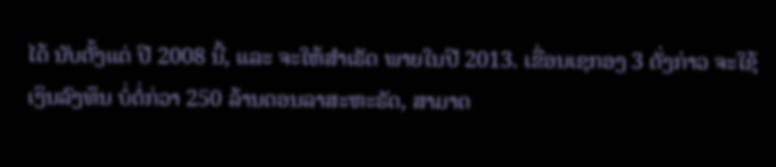ໄດ້ ນັບຕັ້ງແຕ່ ປີ 2008 ນີ້, ແລະ ຈະໃຫ້ສໍາເຣັດ ພາຍໃນປີ 2013. ເຂື່ອນເຊກອງ 3 ດັ່ງກ່າວ ຈະໃຊ້ເງິນລົງທຶນ ບໍ່ຕໍ່ກ່ວາ 250 ລ້ານດອນລາສະຫະຣັດ, ສາມາດ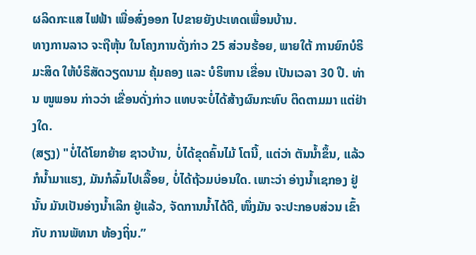ຜລິດກະແສ ໄຟຟ້າ ເພື່ອສົ່ງອອກ ໄປຂາຍຍັງປະເທດເພື່ອນບ້ານ.
ທາງການລາວ ຈະຖືຫຸ້ນ ໃນໂຄງການດັ່ງກ່າວ 25 ສ່ວນຮ້ອຍ, ພາຍໃຕ້ ການຍົກບໍຣິມະສິດ ໃຫ້ບໍຣິສັດວຽດນາມ ຄຸ້ມຄອງ ແລະ ບໍຣິຫານ ເຂື່ອນ ເປັນເວລາ 30 ປີ. ທ່ານ ໜູພອນ ກ່າວວ່າ ເຂື່ອນດັ່ງກ່າວ ແທບຈະບໍ່ໄດ້ສ້າງຜົນກະທົບ ຕິດຕາມມາ ແຕ່ຢ່າງໃດ.
(ສຽງ) "ບໍ່ໄດ້ໂຍກຍ້າຍ ຊາວບ້ານ, ບໍ່ໄດ້ຂຸດຄົ້ນໄມ້ ໂຕນີ້, ແຕ່ວ່າ ຕັນນໍ້າຂຶ້ນ, ແລ້ວກໍນໍ້າມາແຮງ, ມັນກໍລົ້ມໄປເລື້ອຍ, ບໍ່ໄດ້ຖ້ວມບ່ອນໃດ. ເພາະວ່າ ອ່າງນໍ້າເຊກອງ ຢູ່ນັ້ນ ມັນເປັນອ່າງນໍ້າເລິກ ຢູ່ແລ້ວ, ຈັດການນໍ້າໄດ້ດີ, ໜຶ່ງມັນ ຈະປະກອບສ່ວນ ເຂົ້າກັບ ການພັທນາ ທ້ອງຖິ່ນ.”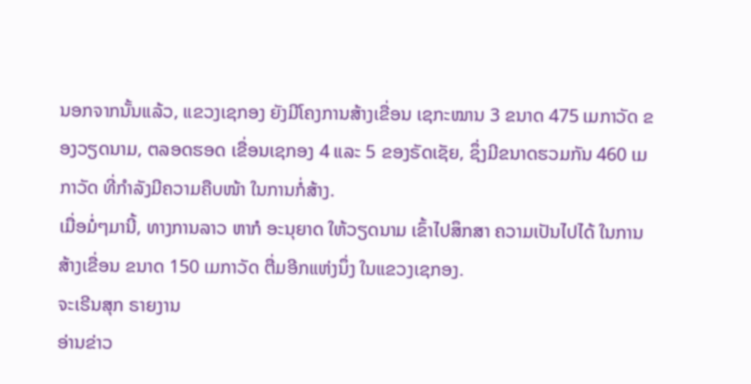ນອກຈາກນັ້ນແລ້ວ, ແຂວງເຊກອງ ຍັງມີໂຄງການສ້າງເຂື່ອນ ເຊກະໝານ 3 ຂນາດ 475 ເມກາວັດ ຂອງວຽດນາມ, ຕລອດຮອດ ເຂື່ອນເຊກອງ 4 ແລະ 5 ຂອງຣັດເຊັຍ, ຊຶ່ງມີຂນາດຮວມກັນ 460 ເມກາວັດ ທີ່ກໍາລັງມີຄວາມຄືບໜ້າ ໃນການກໍ່ສ້າງ.
ເມື່ອມໍ່ໆມານີ້, ທາງການລາວ ຫາກໍ ອະນຸຍາດ ໃຫ້ວຽດນາມ ເຂົ້າໄປສຶກສາ ຄວາມເປັນໄປໄດ້ ໃນການສ້າງເຂື່ອນ ຂນາດ 150 ເມກາວັດ ຕື່ມອີກແຫ່ງນຶ່ງ ໃນແຂວງເຊກອງ.
ຈະເຣີນສຸກ ຣາຍງານ
ອ່ານຂ່າວ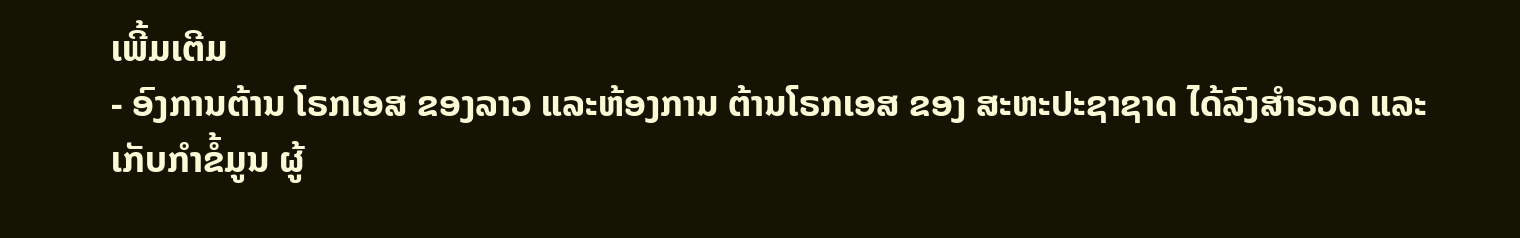ເພີ້ມເຕີມ
- ອົງການຕ້ານ ໂຣກເອສ ຂອງລາວ ແລະຫ້ອງການ ຕ້ານໂຣກເອສ ຂອງ ສະຫະປະຊາຊາດ ໄດ້ລົງສຳຣວດ ແລະເກັບກຳຂໍ້ມູນ ຜູ້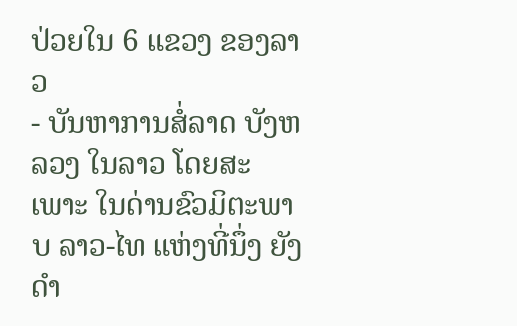ປ່ວຍໃນ 6 ແຂວງ ຂອງລາວ
- ບັນຫາການສໍ່ລາດ ບັງຫລວງ ໃນລາວ ໂດຍສະເພາະ ໃນດ່ານຂົວມິຕະພາບ ລາວ-ໄທ ແຫ່ງທີ່ນຶ່ງ ຍັງດຳ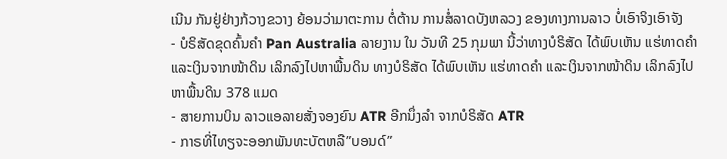ເນີນ ກັນຢູ່ຢ່າງກ້ວາງຂວາງ ຍ້ອນວ່າມາຕະການ ຕໍ່ຕ້ານ ການສໍ່ລາດບັງຫລວງ ຂອງທາງການລາວ ບໍ່ເອົາຈິງເອົາຈັງ
- ບໍຣິສັດຂຸດຄົ້ນຄຳ Pan Australia ລາຍງານ ໃນ ວັນທີ 25 ກຸມພາ ນີ້ວ່າທາງບໍຣິສັດ ໄດ້ພົບເຫັນ ແຮ່ທາດຄຳ ແລະເງິນຈາກໜ້າດິນ ເລິກລົງໄປຫາພື້ນດິນ ທາງບໍຣິສັດ ໄດ້ພົບເຫັນ ແຮ່ທາດຄຳ ແລະເງິນຈາກໜ້າດິນ ເລິກລົງໄປຫາພື້ນດິນ 378 ແມດ
- ສາຍການບິນ ລາວແອລາຍສັ່ງຈອງຍົນ ATR ອີກນຶ່ງລຳ ຈາກບໍຣິສັດ ATR
- ກາຣທີ່ໄທຽຈະອອກພັນທະບັຕຫລື”ບອນດ໌”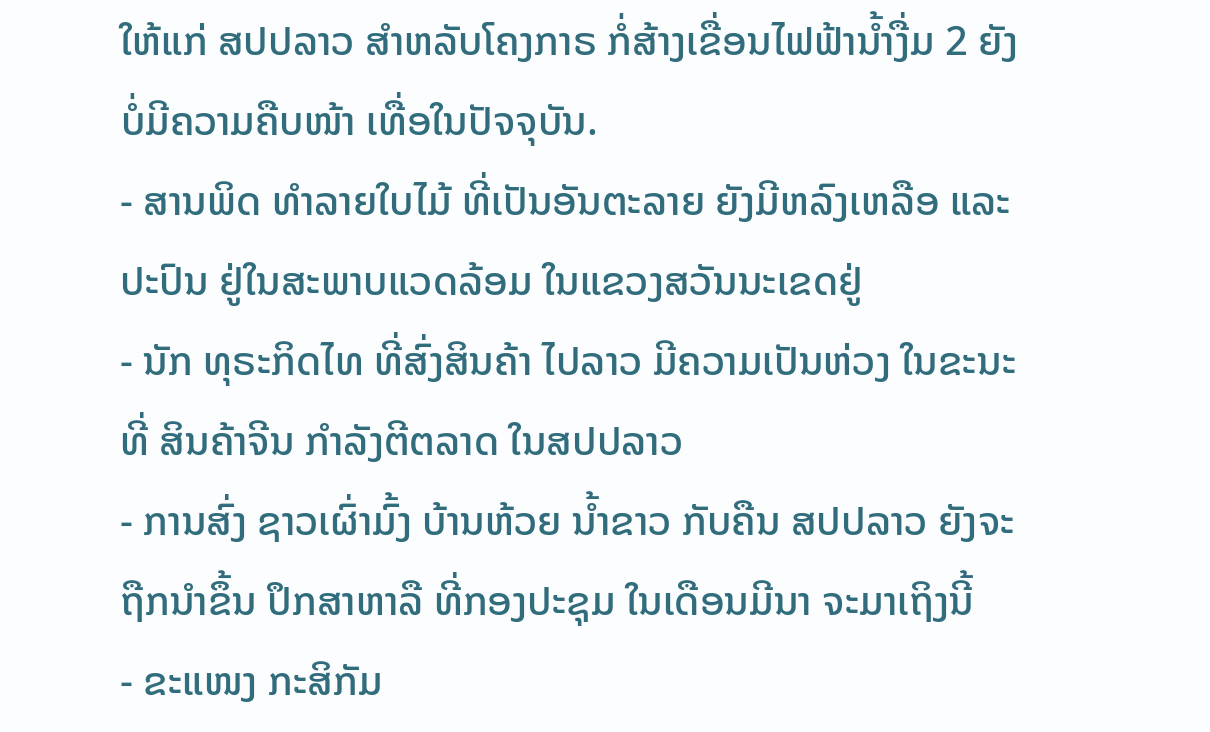ໃຫ້ແກ່ ສປປລາວ ສຳຫລັບໂຄງກາຣ ກໍ່ສ້າງເຂື່ອນໄຟຟ້ານ້ຳງື່ມ 2 ຍັງບໍ່ມີຄວາມຄືບໜ້າ ເທື່ອໃນປັຈຈຸບັນ.
- ສານພິດ ທໍາລາຍໃບໄມ້ ທີ່ເປັນອັນຕະລາຍ ຍັງມີຫລົງເຫລືອ ແລະ ປະປົນ ຢູ່ໃນສະພາບແວດລ້ອມ ໃນແຂວງສວັນນະເຂດຢູ່
- ນັກ ທຸຣະກິດໄທ ທີ່ສົ່ງສິນຄ້າ ໄປລາວ ມີຄວາມເປັນຫ່ວງ ໃນຂະນະທີ່ ສິນຄ້າຈີນ ກໍາລັງຕີຕລາດ ໃນສປປລາວ
- ການສົ່ງ ຊາວເຜົ່າມົ້ງ ບ້ານຫ້ວຍ ນໍ້າຂາວ ກັບຄືນ ສປປລາວ ຍັງຈະຖືກນໍາຂຶ້ນ ປຶກສາຫາລື ທີ່ກອງປະຊຸມ ໃນເດືອນມີນາ ຈະມາເຖິງນີ້
- ຂະແໜງ ກະສິກັມ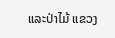ແລະປ່າໄມ້ ແຂວງ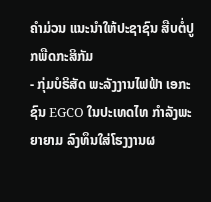ຄຳມ່ວນ ແນະນຳໃຫ້ປະຊາຊົນ ສືບຕໍ່ປູກພືດກະສິກັມ
- ກຸ່ມບໍຣິສັດ ພະລັງງານໄຟຟ້າ ເອກະຊົນ EGCO ໃນປະເທດໄທ ກຳລັງພະຍາຍາມ ລົງທຶນໃສ່ໂຮງງານຜ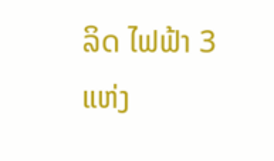ລິດ ໄຟຟ້າ 3 ແຫ່ງ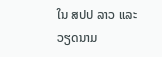ໃນ ສປປ ລາວ ແລະ ວຽດນາມ